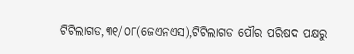ଟିଟିଲାଗଡ,୩୧/୦୮(ଜେଏନଏସ),ଟିଟିଲାଗଡ ପୌର ପରିଷଦ ପକ୍ଷରୁ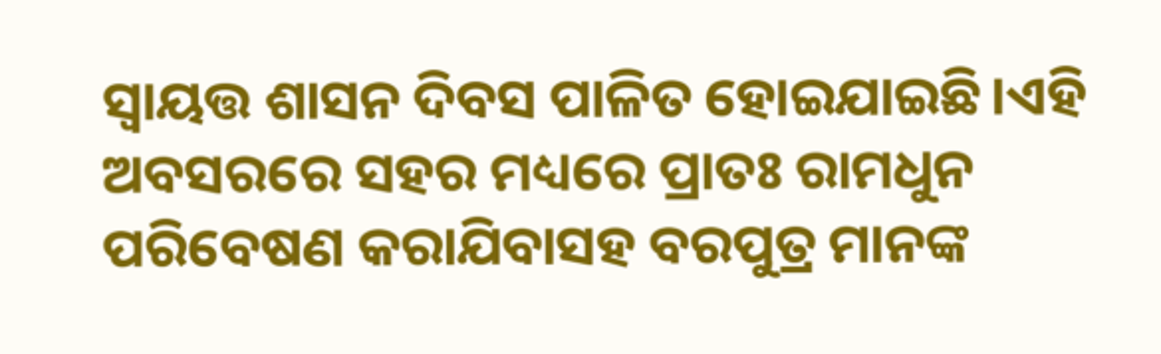ସ୍ୱାୟତ୍ତ ଶାସନ ଦିବସ ପାଳିତ ହୋଇଯାଇଛି।ଏହି ଅବସରରେ ସହର ମଧ୍ୟରେ ପ୍ରାତଃ ରାମଧୁନ ପରିବେଷଣ କରାଯିବାସହ ବରପୁତ୍ର ମାନଙ୍କ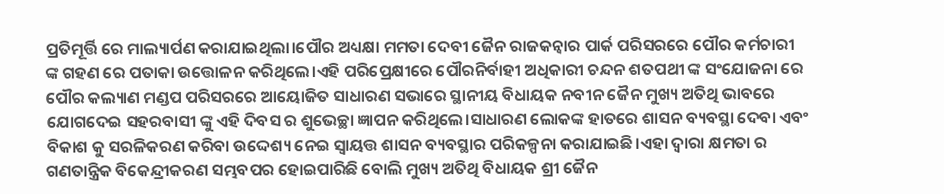ପ୍ରତିମୂର୍ତ୍ତି ରେ ମାଲ୍ୟାର୍ପଣ କରାଯାଇଥିଲା।ପୌର ଅଧ୍ୟକ୍ଷା ମମତା ଦେବୀ ଜୈନ ରାଜକନ୍ୱାର ପାର୍କ ପରିସରରେ ପୌର କର୍ମଚାରୀ ଙ୍କ ଗହଣ ରେ ପତାକା ଉତ୍ତୋଳନ କରିଥିଲେ।ଏହି ପରିପ୍ରେକ୍ଷୀରେ ପୌରନିର୍ବାହୀ ଅଧିକାରୀ ଚନ୍ଦନ ଶତପଥୀ ଙ୍କ ସଂଯୋଜନା ରେ ପୌର କଲ୍ୟାଣ ମଣ୍ଡପ ପରିସରରେ ଆୟୋଜିତ ସାଧାରଣ ସଭାରେ ସ୍ଥାନୀୟ ବିଧାୟକ ନବୀନ ଜୈନ ମୁଖ୍ୟ ଅତିଥି ଭାବରେ ଯୋଗଦେଇ ସହରବାସୀ ଙ୍କୁ ଏହି ଦିବସ ର ଶୁଭେଚ୍ଛା ଜ୍ଞାପନ କରିଥିଲେ।ସାଧାରଣ ଲୋକଙ୍କ ହାତରେ ଶାସନ ବ୍ୟବସ୍ଥା ଦେବା ଏବଂ ବିକାଶ କୁ ସରଳିକରଣ କରିବା ଉଦ୍ଦେଶ୍ୟ ନେଇ ସ୍ୱାୟତ୍ତ ଶାସନ ବ୍ୟବସ୍ଥାର ପରିକଳ୍ପନା କରାଯାଇଛି।ଏହା ଦ୍ଵାରା କ୍ଷମତା ର ଗଣତାନ୍ତ୍ରିକ ବିକେନ୍ଦ୍ରୀକରଣ ସମ୍ଭବପର ହୋଇପାରିଛି ବୋଲି ମୁଖ୍ୟ ଅତିଥି ବିଧାୟକ ଶ୍ରୀ ଜୈନ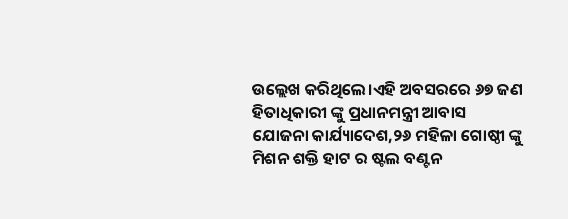ଉଲ୍ଲେଖ କରିଥିଲେ।ଏହି ଅବସରରେ ୬୭ ଜଣ ହିତାଧିକାରୀ ଙ୍କୁ ପ୍ରଧାନମନ୍ତ୍ରୀ ଆବାସ ଯୋଜନା କାର୍ଯ୍ୟାଦେଶ,୨୬ ମହିଳା ଗୋଷ୍ଠୀ ଙ୍କୁ ମିଶନ ଶକ୍ତି ହାଟ ର ଷ୍ଟଲ ବଣ୍ଟନ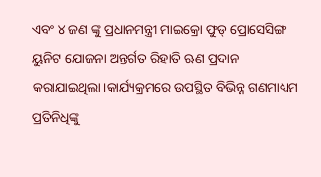ଏବଂ ୪ ଜଣ ଙ୍କୁ ପ୍ରଧାନମନ୍ତ୍ରୀ ମାଇକ୍ରୋ ଫୁଡ୍ ପ୍ରୋସେସିଙ୍ଗ ୟୁନିଟ ଯୋଜନା ଅନ୍ତର୍ଗତ ରିହାତି ଋଣ ପ୍ରଦାନ କରାଯାଇଥିଲା।କାର୍ଯ୍ୟକ୍ରମରେ ଉପସ୍ଥିତ ବିଭିନ୍ନ ଗଣମାଧ୍ୟମ ପ୍ରତିନିଧିଙ୍କୁ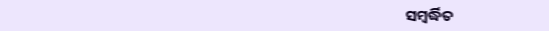ସମ୍ବର୍ଦ୍ଧିତ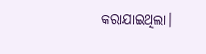କରାଯାଇଥିଲା।